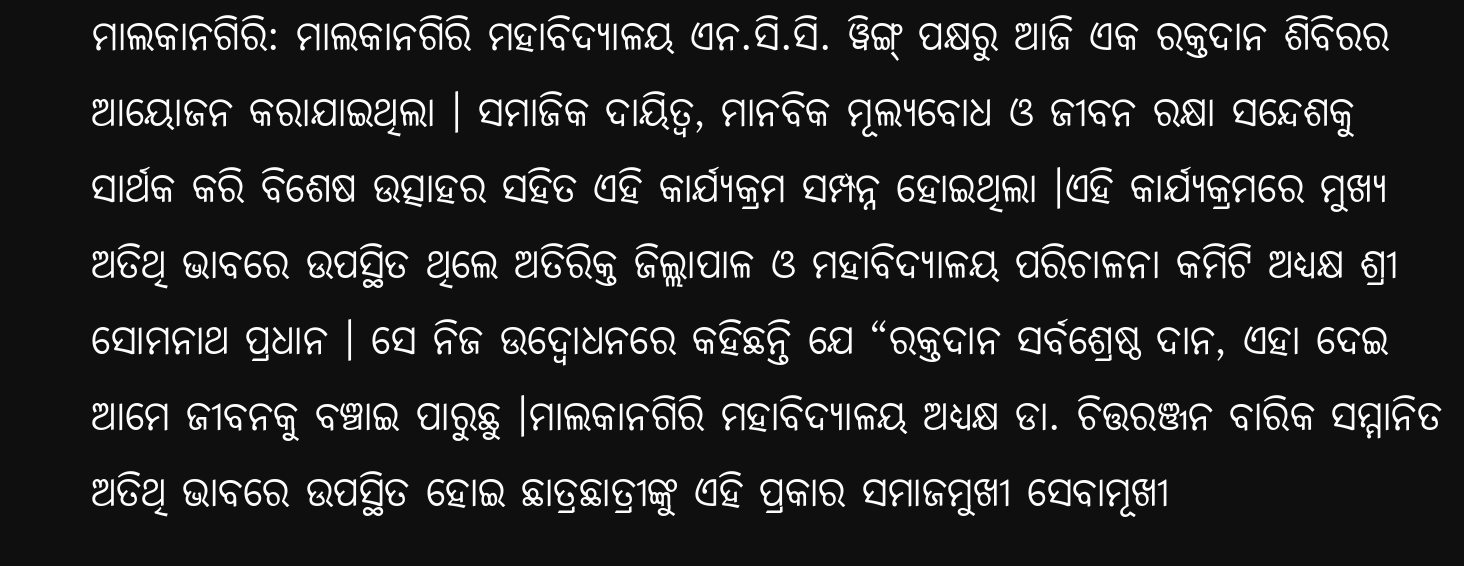ମାଲକାନଗିରି: ମାଲକାନଗିରି ମହାବିଦ୍ୟାଳୟ ଏନ.ସି.ସି. ୱିଙ୍ଗ୍ ପକ୍ଷରୁ ଆଜି ଏକ ରକ୍ତଦାନ ଶିବିରର ଆୟୋଜନ କରାଯାଇଥିଲା । ସମାଜିକ ଦାୟିତ୍ୱ, ମାନବିକ ମୂଲ୍ୟବୋଧ ଓ ଜୀବନ ରକ୍ଷା ସନ୍ଦେଶକୁ ସାର୍ଥକ କରି ବିଶେଷ ଉତ୍ସାହର ସହିତ ଏହି କାର୍ଯ୍ୟକ୍ରମ ସମ୍ପନ୍ନ ହୋଇଥିଲା ।ଏହି କାର୍ଯ୍ୟକ୍ରମରେ ମୁଖ୍ୟ ଅତିଥି ଭାବରେ ଉପସ୍ଥିତ ଥିଲେ ଅତିରିକ୍ତ ଜିଲ୍ଲାପାଳ ଓ ମହାବିଦ୍ୟାଳୟ ପରିଚାଳନା କମିଟି ଅଧ୍ୟକ୍ଷ ଶ୍ରୀ ସୋମନାଥ ପ୍ରଧାନ । ସେ ନିଜ ଉଦ୍ବୋଧନରେ କହିଛନ୍ତି ଯେ “ରକ୍ତଦାନ ସର୍ବଶ୍ରେଷ୍ଠ ଦାନ, ଏହା ଦେଇ ଆମେ ଜୀବନକୁ ବଞ୍ଚାଇ ପାରୁଛୁ ।ମାଲକାନଗିରି ମହାବିଦ୍ୟାଳୟ ଅଧ୍ୟକ୍ଷ ଡା. ଚିତ୍ତରଞ୍ଜନ ବାରିକ ସମ୍ମାନିତ ଅତିଥି ଭାବରେ ଉପସ୍ଥିତ ହୋଇ ଛାତ୍ରଛାତ୍ରୀଙ୍କୁ ଏହି ପ୍ରକାର ସମାଜମୁଖୀ ସେବାମୂଖୀ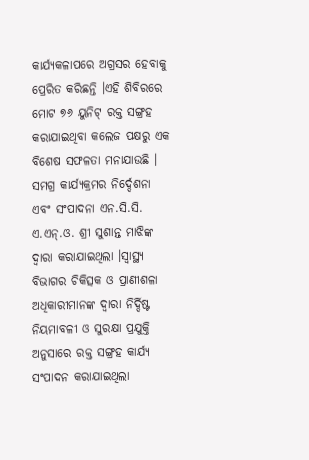କାର୍ଯ୍ୟକଳାପରେ ଅଗ୍ରସର ହେବାକୁ ପ୍ରେରିତ କରିଛନ୍ତି ।ଏହି ଶିବିରରେ ମୋଟ ୭୬ ୟୁନିଟ୍ ରକ୍ତ ସଙ୍ଗ୍ରହ କରାଯାଇଥିବା କଲେଜ ପକ୍ଷରୁ ଏକ ବିଶେଷ ସଫଳତା ମନାଯାଉଛି । ସମଗ୍ର କାର୍ଯ୍ୟକ୍ରମର ନିର୍ଦ୍ଦେଶନା ଏବଂ ସଂପାଦନା ଏନ.ସି.ସି. ଏ.ଏନ୍.ଓ. ଶ୍ରୀ ସୁଶାନ୍ତ ମାଝିଙ୍କ ଦ୍ୱାରା କରାଯାଇଥିଲା ।ସ୍ୱାସ୍ଥ୍ୟ ବିଭାଗର ଚିକିତ୍ସକ ଓ ପ୍ରାଣୀଶଳା ଅଧିକାରୀମାନଙ୍କ ଦ୍ୱାରା ନିର୍ଦ୍ଦିଷ୍ଟ ନିୟମାବଳୀ ଓ ସୁରକ୍ଷା ପ୍ରଯୁକ୍ତି ଅନୁସାରେ ରକ୍ତ ସଙ୍ଗ୍ରହ କାର୍ଯ୍ୟ ସଂପାଦନ କରାଯାଇଥିଲା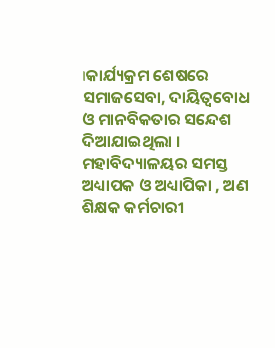।କାର୍ଯ୍ୟକ୍ରମ ଶେଷରେ ସମାଜସେବା, ଦାୟିତ୍ୱବୋଧ ଓ ମାନବିକତାର ସନ୍ଦେଶ ଦିଆଯାଇଥିଲା । ମହାବିଦ୍ୟାଳୟର ସମସ୍ତ ଅଧ୍ୟାପକ ଓ ଅଧ୍ୟାପିକା , ଅଣ ଶିକ୍ଷକ କର୍ମଚାରୀ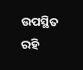ଉପସ୍ଥିତ ରହି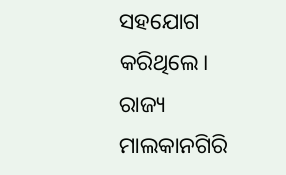ସହଯୋଗ କରିଥିଲେ।
ରାଜ୍ୟ
ମାଲକାନଗିରି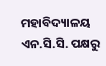ମହାବିଦ୍ୟାଳୟ ଏନ.ସି.ସି. ପକ୍ଷରୁ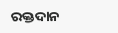ରକ୍ତଦାନ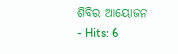ଶିବିର ଆୟୋଜନ
- Hits: 6